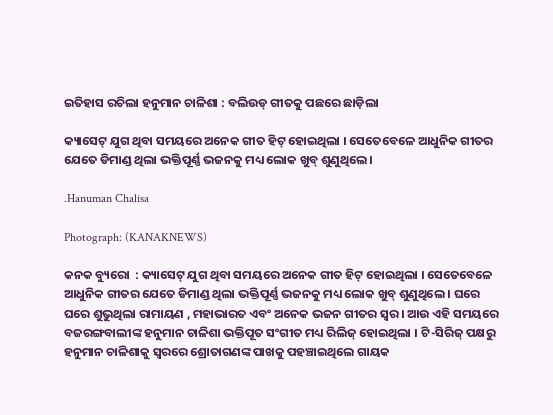ଇତିହାସ ରଚିଲା ହନୁମାନ ଚାଳିଶା : ବଲିଉଡ୍ ଗୀତକୁ ପଛରେ ଛାଡ଼ିଲା

କ୍ୟାସେଟ୍ ଯୁଗ ଥିବା ସମୟରେ ଅନେକ ଗୀତ ହିଟ୍ ହୋଇଥିଲା । ସେତେବେଳେ ଆଧୁନିକ ଗୀତର ଯେତେ ଡିମାଣ୍ଡ ଥିଲା ଭକ୍ତିପୂର୍ଣ୍ଣ ଭଜନକୁ ମଧ୍ୟ ଲୋକ ଖୁବ୍ ଶୁଣୁଥିଲେ ।

.Hanuman Chalisa

Photograph: (KANAKNEWS)

କନକ ବ୍ୟୁରୋ  : କ୍ୟାସେଟ୍ ଯୁଗ ଥିବା ସମୟରେ ଅନେକ ଗୀତ ହିଟ୍ ହୋଇଥିଲା । ସେତେବେଳେ ଆଧୁନିକ ଗୀତର ଯେତେ ଡିମାଣ୍ଡ ଥିଲା ଭକ୍ତିପୂର୍ଣ୍ଣ ଭଜନକୁ ମଧ୍ୟ ଲୋକ ଖୁବ୍ ଶୁଣୁଥିଲେ । ଘରେ ଘରେ ଶୁଭୁଥିଲା ରାମାୟଣ , ମହାଭାରତ ଏବଂ ଅନେକ ଭଜନ ଗୀତର ସ୍ବର । ଆଉ ଏହି ସମୟରେ ବଜରଙ୍ଗବାଲୀଙ୍କ ହନୁମାନ ଚାଳିଶା ଭକ୍ତିପୂତ ସଂଗୀତ ମଧ୍ୟ ରିଲିଜ୍ ହୋଇଥିଲା । ଟି-ସିରିଜ୍ ପକ୍ଷରୁ ହନୁମାନ ଚାଳିଶାକୁ ସ୍ବରରେ ଶ୍ରୋତାଗଣଙ୍କ ପାଖକୁ ପହଞ୍ଚାଇଥିଲେ ଗାୟକ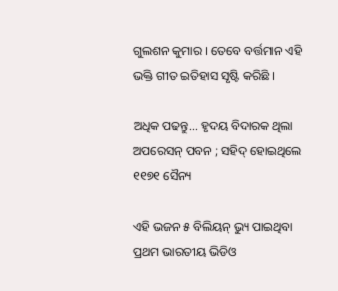ଗୁଲଶନ କୁମାର । ତେବେ ବର୍ତ୍ତମାନ ଏହି ଭକ୍ତି ଗୀତ ଇତିହାସ ସୃଷ୍ଟି କରିଛି ।

ଅଧିକ ପଢନ୍ତୁ... ହୃଦୟ ବିଦାରକ ଥିଲା ଅପରେସନ୍ ପବନ ; ସହିଦ୍ ହୋଇଥିଲେ ୧୧୭୧ ସୈନ୍ୟ

ଏହି ଭଜନ ୫ ବିଲିୟନ୍ ଭ୍ୟୁ ପାଇଥିବା ପ୍ରଥମ ଭାରତୀୟ ଭିଡିଓ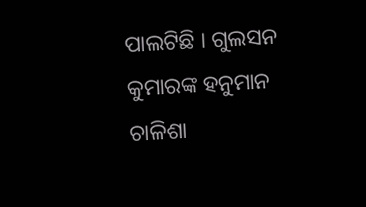ପାଲଟିଛି । ଗୁଲସନ କୁମାରଙ୍କ ହନୁମାନ ଚାଳିଶା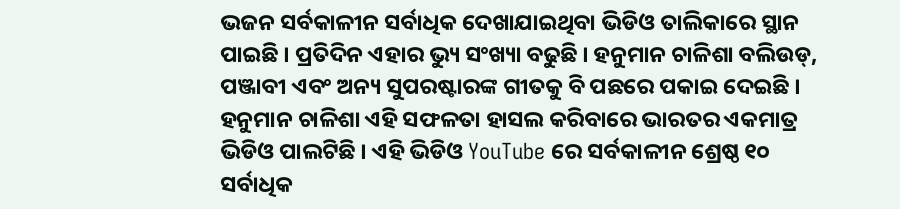ଭଜନ ସର୍ବକାଳୀନ ସର୍ବାଧିକ ଦେଖାଯାଇଥିବା ଭିଡିଓ ତାଲିକାରେ ସ୍ଥାନ ପାଇଛି । ପ୍ରତିଦିନ ଏହାର ଭ୍ୟୁ ସଂଖ୍ୟା ବଢୁଛି । ହନୁମାନ ଚାଳିଶା ବଲିଉଡ୍, ପଞ୍ଜାବୀ ଏବଂ ଅନ୍ୟ ସୁପରଷ୍ଟାରଙ୍କ ଗୀତକୁ ବି ପଛରେ ପକାଇ ଦେଇଛି । ହନୁମାନ ଚାଳିଶା ଏହି ସଫଳତା ହାସଲ କରିବାରେ ଭାରତର ଏକମାତ୍ର ଭିଡିଓ ପାଲଟିଛି । ଏହି ଭିଡିଓ YouTube ରେ ସର୍ବକାଳୀନ ଶ୍ରେଷ୍ଠ ୧୦ ସର୍ବାଧିକ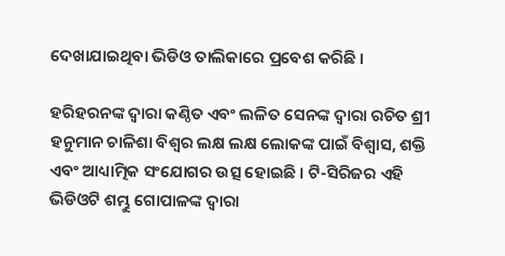ଦେଖାଯାଇଥିବା ଭିଡିଓ ତାଲିକାରେ ପ୍ରବେଶ କରିଛି ।

ହରିହରନଙ୍କ ଦ୍ୱାରା କଣ୍ଠିତ ଏବଂ ଲଳିତ ସେନଙ୍କ ଦ୍ୱାରା ରଚିତ ଶ୍ରୀ ହନୁମାନ ଚାଳିଶା ବିଶ୍ୱର ଲକ୍ଷ ଲକ୍ଷ ଲୋକଙ୍କ ପାଇଁ ବିଶ୍ୱାସ, ଶକ୍ତି ଏବଂ ଆଧ୍ୟାତ୍ମିକ ସଂଯୋଗର ଉତ୍ସ ହୋଇଛି । ଟି-ସିରିଜର ଏହି ଭିଡିଓଟି ଶମ୍ଭୁ ଗୋପାଳଙ୍କ ଦ୍ୱାରା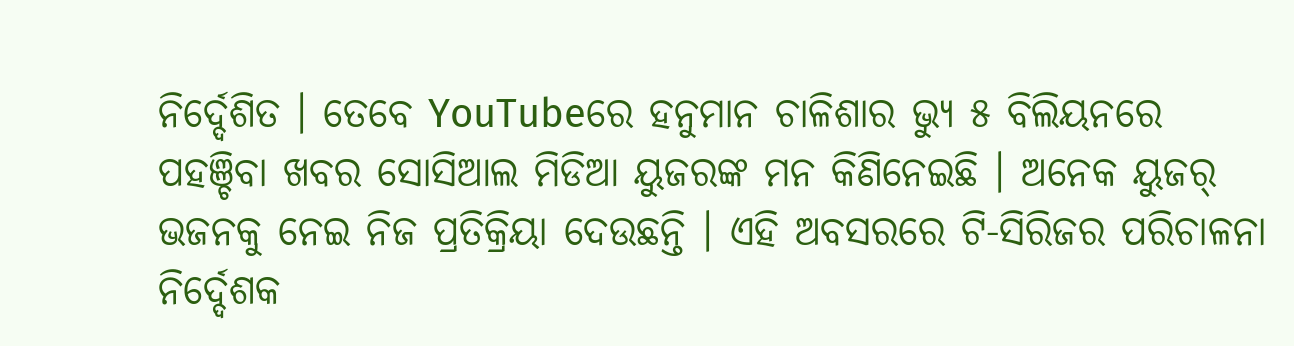ନିର୍ଦ୍ଦେଶିତ । ତେବେ YouTubeରେ ହନୁମାନ ଚାଳିଶାର ଭ୍ୟୁ ୫ ବିଲିୟନରେ ପହଞ୍ଚିବା ଖବର ସୋସିଆଲ ମିଡିଆ ୟୁଜରଙ୍କ ମନ କିଣିନେଇଛି । ଅନେକ ୟୁଜର୍ ଭଜନକୁ ନେଇ ନିଜ ପ୍ରତିକ୍ରିୟା ଦେଉଛନ୍ତି । ଏହି ଅବସରରେ ଟି-ସିରିଜର ପରିଚାଳନା ନିର୍ଦ୍ଦେଶକ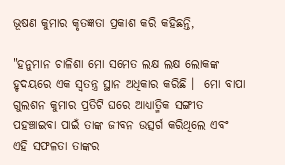ଭୂଷଣ କୁମାର କୃତଜ୍ଞତା ପ୍ରକାଶ କରି କହିଛନ୍ତି,

"ହନୁମାନ ଚାଳିଶା ମୋ ସମେତ ଲକ୍ଷ ଲକ୍ଷ ଲୋକଙ୍କ ହୃଦୟରେ ଏକ ସ୍ୱତନ୍ତ୍ର ସ୍ଥାନ ଅଧିକାର କରିଛି ।  ମୋ ବାପା ଗୁଲଶନ କୁମାର ପ୍ରତିଟି ଘରେ ଆଧ୍ୟାତ୍ମିକ ସଙ୍ଗୀତ ପହଞ୍ଚାଇବା ପାଇଁ ତାଙ୍କ ଜୀବନ ଉତ୍ସର୍ଗ କରିଥିଲେ ଏବଂ ଏହି ସଫଳତା ତାଙ୍କର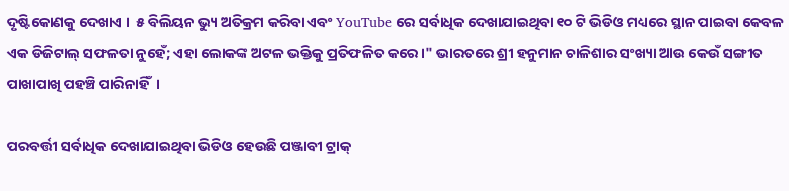ଦୃଷ୍ଟିକୋଣକୁ ଦେଖାଏ ।  ୫ ବିଲିୟନ ଭ୍ୟୁ ଅତିକ୍ରମ କରିବା ଏବଂ YouTube ରେ ସର୍ବାଧିକ ଦେଖାଯାଇଥିବା ୧୦ ଟି ଭିଡିଓ ମଧ୍ୟରେ ସ୍ଥାନ ପାଇବା କେବଳ ଏକ ଡିଜିଟାଲ୍ ସଫଳତା ନୁହେଁ; ଏହା ଲୋକଙ୍କ ଅଟଳ ଭକ୍ତିକୁ ପ୍ରତିଫଳିତ କରେ ।" ଭାରତରେ ଶ୍ରୀ ହନୁମାନ ଚାଳିଶାର ସଂଖ୍ୟା ଆଉ କେଉଁ ସଙ୍ଗୀତ ପାଖାପାଖି ପହଞ୍ଚି ପାରିନାହିଁ  ।

ପରବର୍ତ୍ତୀ ସର୍ବାଧିକ ଦେଖାଯାଇଥିବା ଭିଡିଓ ହେଉଛି ପଞ୍ଜାବୀ ଟ୍ରାକ୍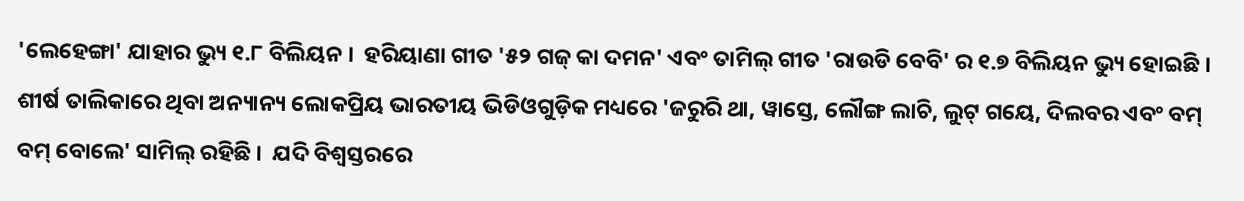'ଲେହେଙ୍ଗା' ଯାହାର ଭ୍ୟୁ ୧.୮ ବିଲିୟନ ।  ହରିୟାଣା ଗୀତ '୫୨ ଗଜ୍ କା ଦମନ' ଏବଂ ତାମିଲ୍ ଗୀତ 'ରାଉଡି ବେବି' ର ୧.୭ ବିଲିୟନ ଭ୍ୟୁ ହୋଇଛି । ଶୀର୍ଷ ତାଲିକାରେ ଥିବା ଅନ୍ୟାନ୍ୟ ଲୋକପ୍ରିୟ ଭାରତୀୟ ଭିଡିଓଗୁଡ଼ିକ ମଧ୍ୟରେ 'ଜରୁରି ଥା, ୱାସ୍ତେ, ଲୌଙ୍ଗ ଲାଚି, ଲୁଟ୍ ଗୟେ, ଦିଲବର ଏବଂ ବମ୍ ବମ୍ ବୋଲେ' ସାମିଲ୍ ରହିଛି ।  ଯଦି ବିଶ୍ୱସ୍ତରରେ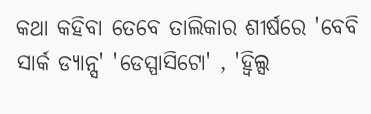କଥା କହିବା ତେବେ ତାଲିକାର ଶୀର୍ଷରେ 'ବେବି ସାର୍କ ଡ୍ୟାନ୍ସ' 'ଡେସ୍ପାସିଟୋ' , 'ହ୍ୱିଲ୍ସ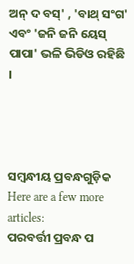ଅନ୍ ଦ ବସ୍' , 'ବାଥ୍ ସଂଗ' ଏବଂ 'ଜନି ଜନି ୟେସ୍ ପାପା' ଭଳି ଭିଡିଓ ରହିଛି  ।




ସମ୍ବନ୍ଧୀୟ ପ୍ରବନ୍ଧଗୁଡ଼ିକ
Here are a few more articles:
ପରବର୍ତ୍ତୀ ପ୍ରବନ୍ଧ ପ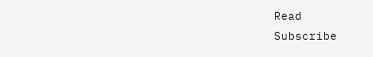Read
Subscribe